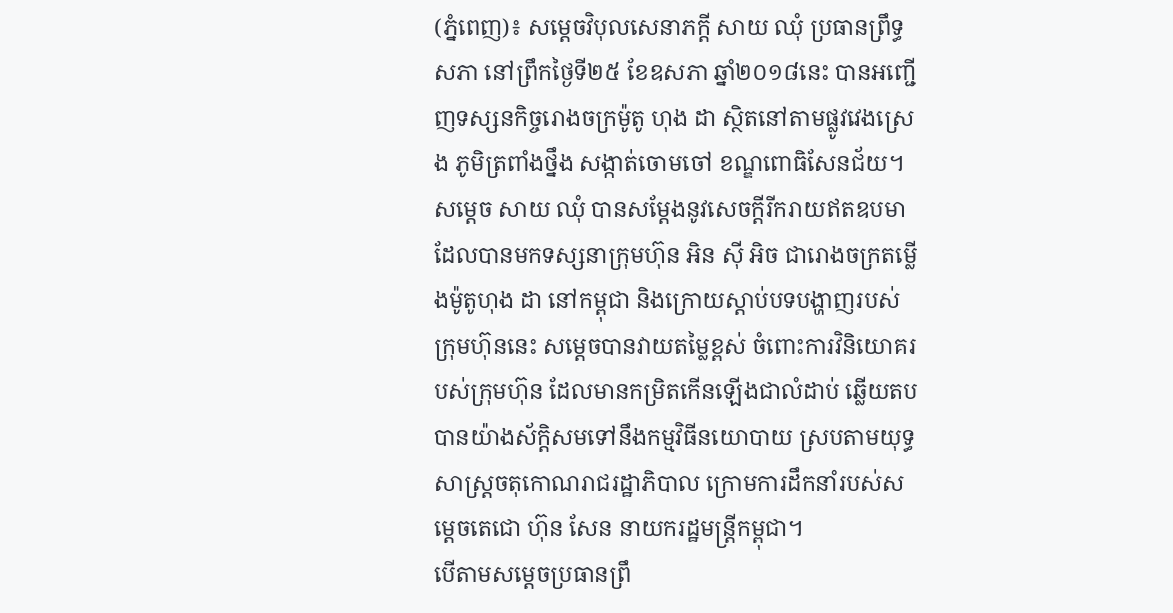(ភ្នំពេញ)៖ សម្តេចវិបុលសេនាភក្តី សាយ ឈុំ ប្រធានព្រឹទ្ធសភា នៅព្រឹកថ្ងៃទី២៥ ខែឧសភា ឆ្នាំ២០១៨នេះ បានអញ្ជើញទស្សនកិច្ចរោងចក្រម៉ូតូ ហុង ដា ស្ថិតនៅតាមផ្លូវវេងស្រេង ភូមិត្រពាំងថ្នឹង សង្កាត់ចោមចៅ ខណ្ឌពោធិសែនជ័យ។
សម្តេច សាយ ឈុំ បានសម្តែងនូវសេចក្តីរីករាយឥតឧបមា ដែលបានមកទស្សនាក្រុមហ៊ុន អិន ស៊ី អិច ជារោងចក្រតម្លើងម៉ូតូហុង ដា នៅកម្ពុជា និងក្រោយស្តាប់បទបង្ហាញរបស់ក្រុមហ៊ុននេះ សម្ដេចបានវាយតម្លៃខ្ពស់ ចំពោះការវិនិយោគរបស់ក្រុមហ៊ុន ដែលមានកម្រិតកើនឡើងជាលំដាប់ ឆ្លើយតបបានយ៉ាងស័ក្តិសមទៅនឹងកម្មវិធីនយោបាយ ស្របតាមយុទ្ធសាស្ត្រចតុកោណរាជរដ្ឋាភិបាល ក្រោមការដឹកនាំរបស់សម្តេចតេជោ ហ៊ុន សែន នាយករដ្ឋមន្ត្រីកម្ពុជា។
បើតាមសម្ដេចប្រធានព្រឹ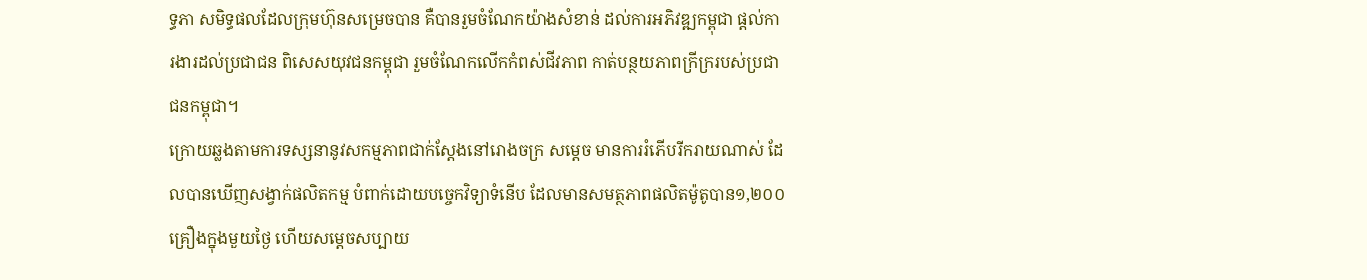ទ្ធភា សមិទ្ធផលដែលក្រុមហ៊ុនសម្រេចបាន គឺបានរួមចំណែកយ៉ាងសំខាន់ ដល់ការអភិវឌ្ឍកម្ពុជា ផ្តល់ការងារដល់ប្រជាជន ពិសេសយុវជនកម្ពុជា រួមចំណែកលើកកំពស់ជីវភាព កាត់បន្ថយភាពក្រីក្ររបស់ប្រជាជនកម្ពុជា។
ក្រោយឆ្លងតាមការទស្សនានូវសកម្មភាពជាក់ស្តែងនៅរោងចក្រ សម្ដេច មានការរំភើបរីករាយណាស់ ដែលបានឃើញសង្វាក់ផលិតកម្ម បំពាក់ដោយបច្ចេកវិទ្យាទំនើប ដែលមានសមត្ថភាពផលិតម៉ូតូបាន១,២០០គ្រឿងក្នុងមួយថ្ងៃ ហើយសម្ដេចសប្បាយ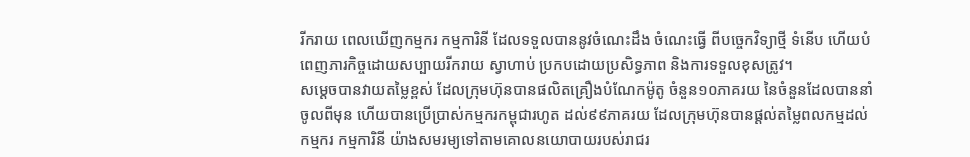រីករាយ ពេលឃើញកម្មករ កម្មការិនី ដែលទទួលបាននូវចំណេះដឹង ចំណេះធ្វើ ពីបច្ចេកវិទ្យាថ្មី ទំនើប ហើយបំពេញភារកិច្ចដោយសប្បាយរីករាយ ស្វាហាប់ ប្រកបដោយប្រសិទ្ធភាព និងការទទួលខុសត្រូវ។
សម្ដេចបានវាយតម្លៃខ្ពស់ ដែលក្រុមហ៊ុនបានផលិតគ្រឿងបំណែកម៉ូតូ ចំនួន១០ភាគរយ នៃចំនួនដែលបាននាំចូលពីមុន ហើយបានប្រើប្រាស់កម្មករកម្ពុជារហូត ដល់៩៩ភាគរយ ដែលក្រុមហ៊ុនបានផ្តល់តម្លៃពលកម្មដល់កម្មករ កម្មការិនី យ៉ាងសមរម្យទៅតាមគោលនយោបាយរបស់រាជរ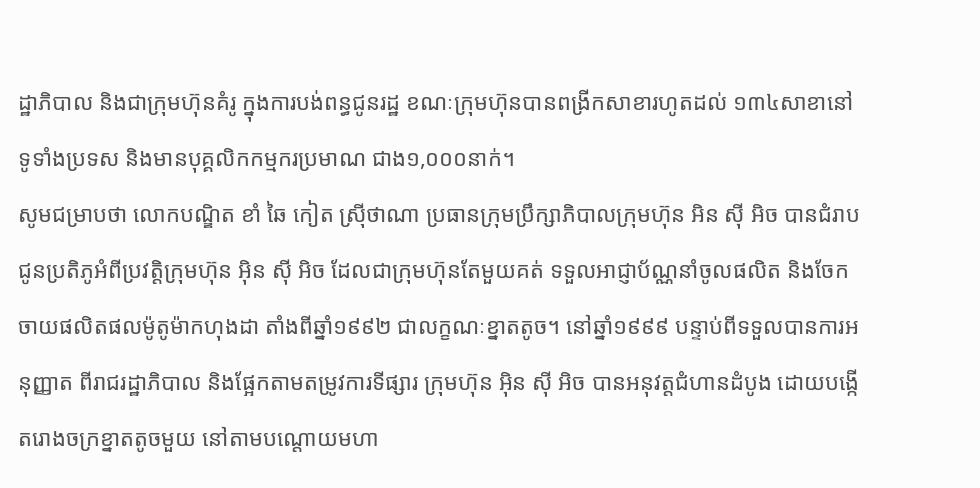ដ្ឋាភិបាល និងជាក្រុមហ៊ុនគំរូ ក្នុងការបង់ពន្ធជូនរដ្ឋ ខណៈក្រុមហ៊ុនបានពង្រីកសាខារហូតដល់ ១៣៤សាខានៅទូទាំងប្រទស និងមានបុគ្គលិកកម្មករប្រមាណ ជាង១,០០០នាក់។
សូមជម្រាបថា លោកបណ្ឌិត ខាំ ឆៃ កៀត ស្រ៊ីថាណា ប្រធានក្រុមប្រឹក្សាភិបាលក្រុមហ៊ុន អិន ស៊ី អិច បានជំរាបជូនប្រតិភូអំពីប្រវត្តិក្រុមហ៊ុន អ៊ិន ស៊ី អិច ដែលជាក្រុមហ៊ុនតែមួយគត់ ទទួលអាជ្ញាប័ណ្ណនាំចូលផលិត និងចែកចាយផលិតផលម៉ូតូម៉ាកហុងដា តាំងពីឆ្នាំ១៩៩២ ជាលក្ខណៈខ្នាតតូច។ នៅឆ្នាំ១៩៩៩ បន្ទាប់ពីទទួលបានការអនុញ្ញាត ពីរាជរដ្ឋាភិបាល និងផ្អែកតាមតម្រូវការទីផ្សារ ក្រុមហ៊ុន អ៊ិន ស៊ី អិច បានអនុវត្តជំហានដំបូង ដោយបង្កើតរោងចក្រខ្នាតតូចមួយ នៅតាមបណ្តោយមហា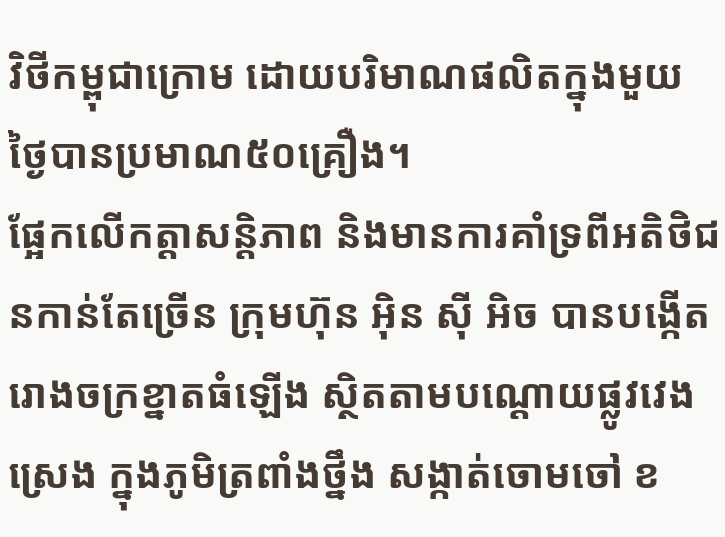វិថីកម្ពុជាក្រោម ដោយបរិមាណផលិតក្នុងមួយថ្ងៃបានប្រមាណ៥០គ្រឿង។
ផ្អែកលើកត្តាសន្តិភាព និងមានការគាំទ្រពីអតិថិជនកាន់តែច្រើន ក្រុមហ៊ុន អ៊ិន ស៊ី អិច បានបង្កើតរោងចក្រខ្នាតធំឡើង ស្ថិតតាមបណ្តោយផ្លូវវេងស្រេង ក្នុងភូមិត្រពាំងថ្នឹង សង្កាត់ចោមចៅ ខ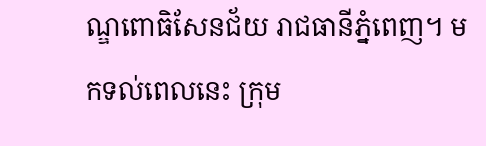ណ្ឌពោធិសែនជ័យ រាជធានីភ្នំពេញ។ មកទល់ពេលនេះ ក្រុម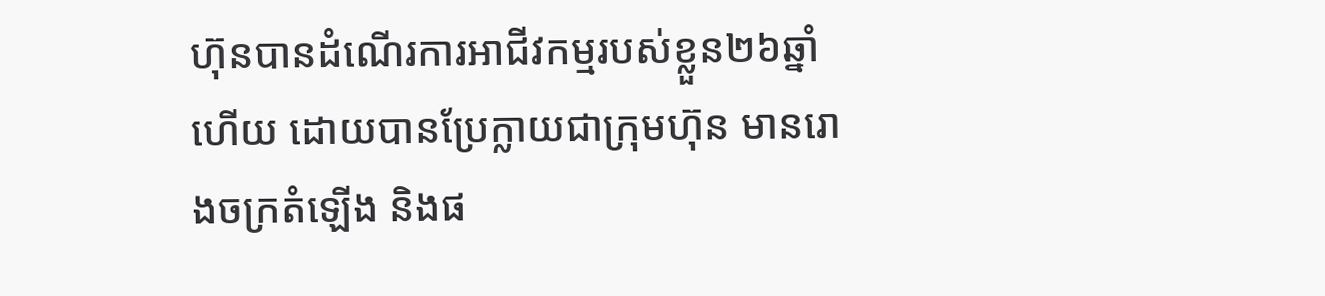ហ៊ុនបានដំណើរការអាជីវកម្មរបស់ខ្លួន២៦ឆ្នាំហើយ ដោយបានប្រែក្លាយជាក្រុមហ៊ុន មានរោងចក្រតំឡើង និងផ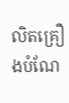លិតគ្រឿងបំណែ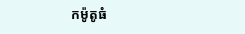កម៉ូតូធំ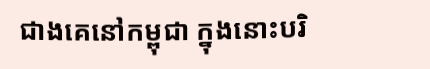ជាងគេនៅកម្ពុជា ក្នុងនោះបរិ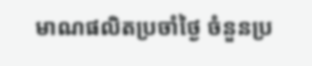មាណផលិតប្រចាំថ្ងៃ ចំនួនប្រ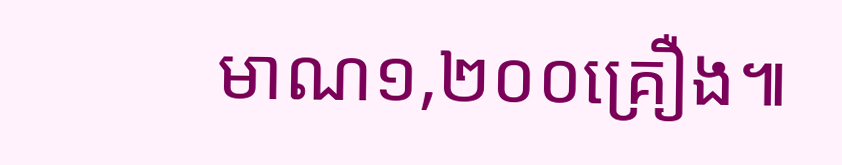មាណ១,២០០គ្រឿង៕